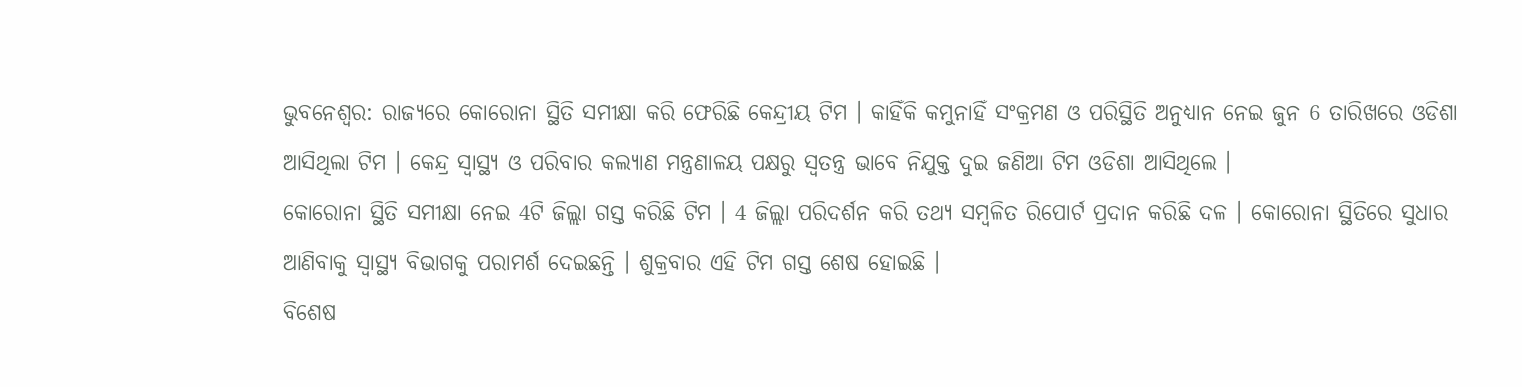ଭୁବନେଶ୍ବର: ରାଜ୍ୟରେ କୋରୋନା ସ୍ଥିତି ସମୀକ୍ଷା କରି ଫେରିଛି କେନ୍ଦ୍ରୀୟ ଟିମ । କାହିଁକି କମୁନାହିଁ ସଂକ୍ରମଣ ଓ ପରିସ୍ଥିତି ଅନୁଧ୍ୟାନ ନେଇ ଜୁନ 6 ତାରିଖରେ ଓଡିଶା ଆସିଥିଲା ଟିମ । କେନ୍ଦ୍ର ସ୍ବାସ୍ଥ୍ୟ ଓ ପରିବାର କଲ୍ୟାଣ ମନ୍ତ୍ରଣାଳୟ ପକ୍ଷରୁ ସ୍ବତନ୍ତ୍ର ଭାବେ ନିଯୁକ୍ତ ଦୁଇ ଜଣିଆ ଟିମ ଓଡିଶା ଆସିଥିଲେ ।
କୋରୋନା ସ୍ଥିତି ସମୀକ୍ଷା ନେଇ 4ଟି ଜିଲ୍ଲା ଗସ୍ତ କରିଛି ଟିମ । 4 ଜିଲ୍ଲା ପରିଦର୍ଶନ କରି ତଥ୍ୟ ସମ୍ବଳିତ ରିପୋର୍ଟ ପ୍ରଦାନ କରିଛି ଦଳ । କୋରୋନା ସ୍ଥିତିରେ ସୁଧାର ଆଣିବାକୁ ସ୍ବାସ୍ଥ୍ୟ ବିଭାଗକୁ ପରାମର୍ଶ ଦେଇଛନ୍ତି । ଶୁକ୍ରବାର ଏହି ଟିମ ଗସ୍ତ ଶେଷ ହୋଇଛି ।
ବିଶେଷ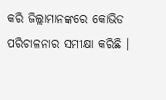କରି ଜିଲ୍ଲାମାନଙ୍କରେ କୋଭିଡ ପରିଚାଳନାର ସମୀକ୍ଷା କରିଛି ।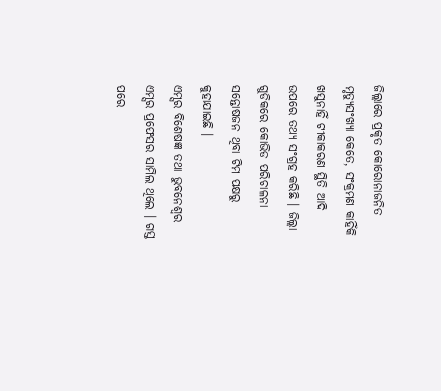ଜିଲ୍ଲାରେ ପ୍ରକୃତ କୋରୋନାଜନିତ ମୃତ୍ୟୁସଂଖ୍ୟା କେତେ, ସଂକ୍ରମଣ କାହିଁକି ଖସୁନାହିଁ ଟୀକାକରଣ ସ୍ଥିତି ଆଦି ଉପରେ ତଥ୍ୟ ସଂଗ୍ରହ କରିଛି । ଜିଲ୍ଲା ଗୁଡିକରେ କୋଭିଡ ପରିଚାଳନା ସନ୍ତୋଷଜନ ଥିବା ଟିମ ପକ୍ଷରୁ କୁହାଯାଇଛି ।
ଏମ୍ସର ବିଶେଷଜ୍ଞ ତଥା ଭୁବନେଶ୍ବର ଏମ୍ସର ପ୍ରଫେସର ସାମିଲ ଥିଲେ । ଗସ୍ତ ପରେ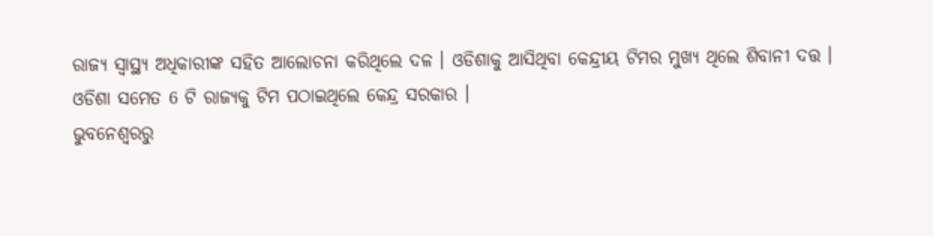ରାଜ୍ୟ ସ୍ବାସ୍ଥ୍ୟ ଅଧିକାରୀଙ୍କ ସହିତ ଆଲୋଚନା କରିଥିଲେ ଦଳ । ଓଡିଶାକୁ ଆସିଥିବା କେନ୍ଦ୍ରୀୟ ଟିମର ମୁଖ୍ୟ ଥିଲେ ଶିବାନୀ ଦତ୍ତ । ଓଡିଶା ସମେତ 6 ଟି ରାଜ୍ୟକୁ ଟିମ ପଠାଇଥିଲେ କେନ୍ଦ୍ର ସରକାର ।
ଭୁବନେଶ୍ବରରୁ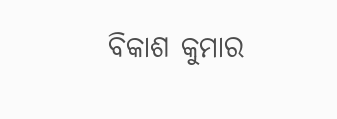ବିକାଶ କୁମାର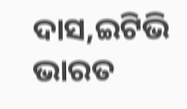ଦାସ,ଇଟିଭି ଭାରତ